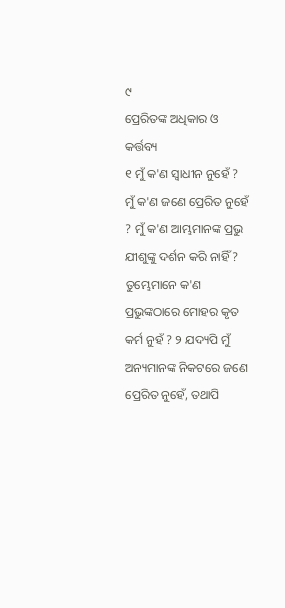୯
ପ୍ରେରିତଙ୍କ ଅଧିକାର ଓ କର୍ତ୍ତବ୍ୟ
୧ ମୁଁ କ'ଣ ସ୍ୱାଧୀନ ନୁହେଁ ? ମୁଁ କ'ଣ ଜଣେ ପ୍ରେରିତ ନୁହେଁ ? ମୁଁ କ'ଣ ଆମ୍ଭମାନଙ୍କ ପ୍ରଭୁ ଯୀଶୁଙ୍କୁ ଦର୍ଶନ କରି ନାହିଁ ? ତୁମ୍ଭେମାନେ କ'ଣ ପ୍ରଭୁଙ୍କଠାରେ ମୋହର କୃତ କର୍ମ ନୁହଁ ? ୨ ଯଦ୍ୟପି ମୁଁ ଅନ୍ୟମାନଙ୍କ ନିକଟରେ ଜଣେ ପ୍ରେରିତ ନୁହେଁ, ତଥାପି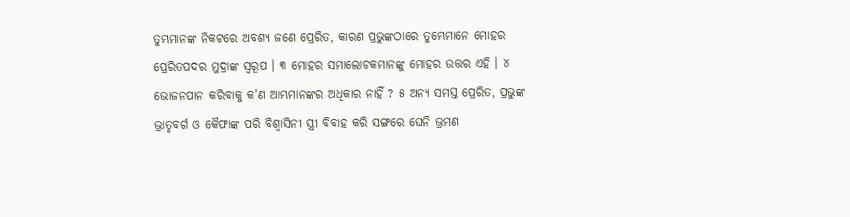ତୁମ୍ଭମାନଙ୍କ ନିକଟରେ ଅବଶ୍ୟ ଜଣେ ପ୍ରେରିତ, କାରଣ ପ୍ରଭୁଙ୍କଠାରେ ତୁମ୍ଭେମାନେ ମୋହର ପ୍ରେରିତପଦର ମୁଦ୍ରାଙ୍କ ସ୍ୱରୂପ । ୩ ମୋହର ସମାଲୋଚକମାନଙ୍କୁ ମୋହର ଉତ୍ତର ଏହି । ୪ ଭୋଜନପାନ କରିବାକୁ କ'ଣ ଆମ୍ଭମାନଙ୍କର ଅଧିକାର ନାହିଁ ? ୫ ଅନ୍ୟ ସମସ୍ତ ପ୍ରେରିତ, ପ୍ରଭୁଙ୍କ ଭ୍ରାତୃବର୍ଗ ଓ କୈଫାଙ୍କ ପରି ବିଶ୍ୱାସିନୀ ସ୍ତ୍ରୀ ବିବାହ କରି ସଙ୍ଗରେ ଘେନି ଭ୍ରମଣ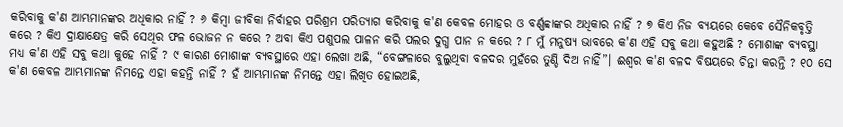କରିବାକୁ କ'ଣ ଆମ୍ଭମାନଙ୍କର ଅଧିକାର ନାହିଁ ? ୬ କିମ୍ବା ଜୀବିକା ନିର୍ବାହର ପରିଶ୍ରମ ପରିତ୍ୟାଗ କରିବାକୁ କ'ଣ କେବଳ ମୋହର ଓ ବର୍ଣ୍ଣବ୍ବାଙ୍କର ଅଧିକାର ନାହିଁ ? ୭ କିଏ ନିଜ ବ୍ୟୟରେ କେବେ ସୈନିକବୃତ୍ତି କରେ ? କିଏ ଦ୍ରାକ୍ଷାକ୍ଷେତ୍ର କରି ସେଥିର ଫଳ ଭୋଜନ ନ କରେ ? ଅବା କିଏ ପଶୁପଲ ପାଳନ କରି ପଲର ଦୁଗ୍ଧ ପାନ ନ କରେ ? ୮ ମୁଁ ମନୁଷ୍ୟ ଭାବରେ କ'ଣ ଏହି ସବୁ କଥା କହୁଅଛି ? ମୋଶାଙ୍କ ବ୍ୟବସ୍ଥା ମଧ୍ୟ କ'ଣ ଏହି ସବୁ କଥା କୁହେ ନାହିଁ ? ୯ କାରଣ ମୋଶାଙ୍କ ବ୍ୟବସ୍ଥାରେ ଏହା ଲେଖା ଅଛି, “ବେଙ୍ଗଳାରେ ବୁଲୁଥିବା ବଳଦର ମୁହଁରେ ତୁଣ୍ଡି ଦିଅ ନାହିଁ”। ଈଶ୍ୱର କ'ଣ ବଳଦ ବିଷୟରେ ଚିନ୍ତା କରନ୍ତି ? ୧୦ ସେ କ'ଣ କେବଳ ଆମ୍ଭମାନଙ୍କ ନିମନ୍ତେ ଏହା କହନ୍ତି ନାହିଁ ? ହଁ ଆମ୍ଭମାନଙ୍କ ନିମନ୍ତେ ଏହା ଲିଖିତ ହୋଇଅଛି,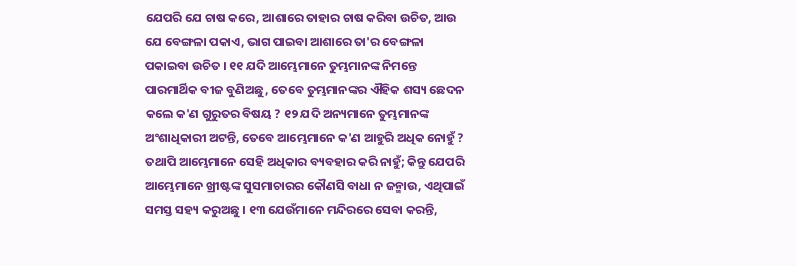ଯେପରି ଯେ ଚାଷ କରେ, ଆଶାରେ ତାହାର ଚାଷ କରିବା ଉଚିତ, ଆଉ ଯେ ବେଙ୍ଗଳା ପକାଏ, ଭାଗ ପାଇବା ଆଶାରେ ତା'ର ବେଙ୍ଗଳା ପକାଇବା ଉଚିତ । ୧୧ ଯଦି ଆମ୍ଭେମାନେ ତୁମ୍ଭମାନଙ୍କ ନିମନ୍ତେ ପାରମାର୍ଥିକ ବୀଜ ବୁଣିଅଛୁ, ତେବେ ତୁମ୍ଭମାନଙ୍କର ଐହିକ ଶସ୍ୟ ଛେଦନ କଲେ କ'ଣ ଗୁରୁତର ବିଷୟ ? ୧୨ ଯଦି ଅନ୍ୟମାନେ ତୁମ୍ଭମାନଙ୍କ ଅଂଶାଧିକାରୀ ଅଟନ୍ତି, ତେବେ ଆମ୍ଭେମାନେ କ'ଣ ଆହୁରି ଅଧିକ ନୋହୁଁ ? ତଥାପି ଆମ୍ଭେମାନେ ସେହି ଅଧିକାର ବ୍ୟବହାର କରି ନାହୁଁ; କିନ୍ତୁ ଯେପରି ଆମ୍ଭେମାନେ ଖ୍ରୀଷ୍ଟଙ୍କ ସୁସମାଚାରର କୌଣସି ବାଧା ନ ଜନ୍ମାଉ, ଏଥିପାଇଁ ସମସ୍ତ ସହ୍ୟ କରୁଅଛୁ । ୧୩ ଯେଉଁମାନେ ମନ୍ଦିରରେ ସେବା କରନ୍ତି,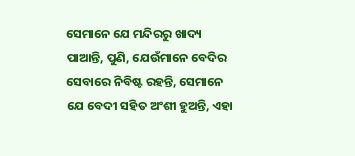ସେମାନେ ଯେ ମନ୍ଦିରରୁ ଖାଦ୍ୟ ପାଆନ୍ତି, ପୁଣି, ଯେଉଁମାନେ ବେଦିର ସେବାରେ ନିବିଷ୍ଟ ରହନ୍ତି, ସେମାନେ ଯେ ବେଦୀ ସହିତ ଅଂଶୀ ହୁଅନ୍ତି, ଏହା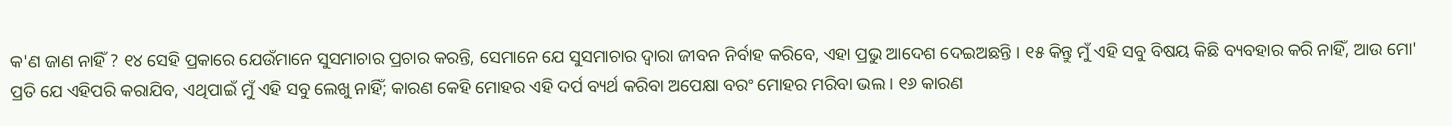କ'ଣ ଜାଣ ନାହିଁ ? ୧୪ ସେହି ପ୍ରକାରେ ଯେଉଁମାନେ ସୁସମାଚାର ପ୍ରଚାର କରନ୍ତି, ସେମାନେ ଯେ ସୁସମାଚାର ଦ୍ୱାରା ଜୀବନ ନିର୍ବାହ କରିବେ, ଏହା ପ୍ରଭୁ ଆଦେଶ ଦେଇଅଛନ୍ତି । ୧୫ କିନ୍ତୁ ମୁଁ ଏହି ସବୁ ବିଷୟ କିଛି ବ୍ୟବହାର କରି ନାହିଁ, ଆଉ ମୋ' ପ୍ରତି ଯେ ଏହିପରି କରାଯିବ, ଏଥିପାଇଁ ମୁଁ ଏହି ସବୁ ଲେଖୁ ନାହିଁ; କାରଣ କେହି ମୋହର ଏହି ଦର୍ପ ବ୍ୟର୍ଥ କରିବା ଅପେକ୍ଷା ବରଂ ମୋହର ମରିବା ଭଲ । ୧୬ କାରଣ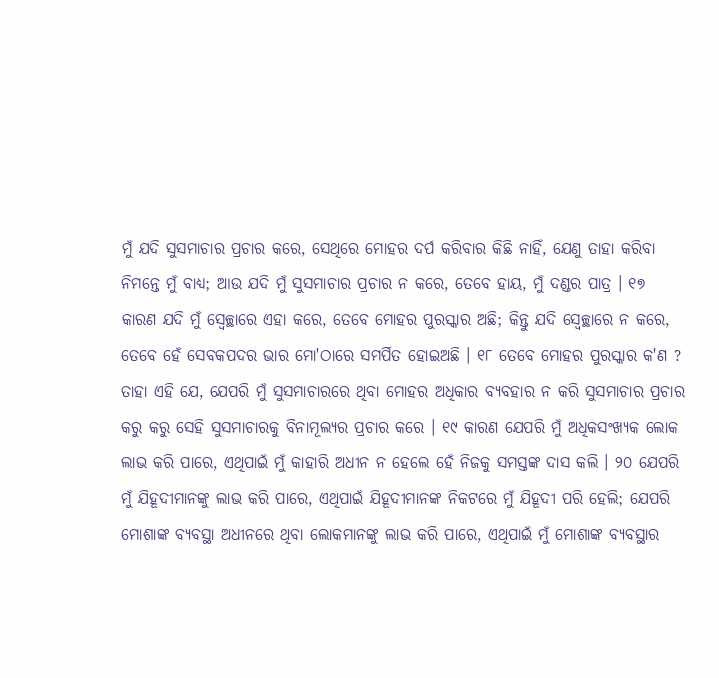ମୁଁ ଯଦି ସୁସମାଚାର ପ୍ରଚାର କରେ, ସେଥିରେ ମୋହର ଦର୍ପ କରିବାର କିଛି ନାହିଁ, ଯେଣୁ ତାହା କରିବା ନିମନ୍ତେ ମୁଁ ବାଧ୍ୟ; ଆଉ ଯଦି ମୁଁ ସୁସମାଚାର ପ୍ରଚାର ନ କରେ, ତେବେ ହାୟ, ମୁଁ ଦଣ୍ଡର ପାତ୍ର । ୧୭ କାରଣ ଯଦି ମୁଁ ସ୍ୱେଚ୍ଛାରେ ଏହା କରେ, ତେବେ ମୋହର ପୁରସ୍କାର ଅଛି; କିନ୍ତୁ ଯଦି ସ୍ୱେଚ୍ଛାରେ ନ କରେ, ତେବେ ହେଁ ସେବକପଦର ଭାର ମୋ'ଠାରେ ସମର୍ପିତ ହୋଇଅଛି । ୧୮ ତେବେ ମୋହର ପୁରସ୍କାର କ'ଣ ? ତାହା ଏହି ଯେ, ଯେପରି ମୁଁ ସୁସମାଚାରରେ ଥିବା ମୋହର ଅଧିକାର ବ୍ୟବହାର ନ କରି ସୁସମାଚାର ପ୍ରଚାର କରୁ କରୁ ସେହି ସୁସମାଚାରକୁ ବିନାମୂଲ୍ୟର ପ୍ରଚାର କରେ । ୧୯ କାରଣ ଯେପରି ମୁଁ ଅଧିକସଂଖ୍ୟକ ଲୋକ ଲାଭ କରି ପାରେ, ଏଥିପାଇଁ ମୁଁ କାହାରି ଅଧୀନ ନ ହେଲେ ହେଁ ନିଜକୁ ସମସ୍ତଙ୍କ ଦାସ କଲି । ୨୦ ଯେପରି ମୁଁ ଯିହୂଦୀମାନଙ୍କୁ ଲାଭ କରି ପାରେ, ଏଥିପାଇଁ ଯିହୂଦୀମାନଙ୍କ ନିକଟରେ ମୁଁ ଯିହୂଦୀ ପରି ହେଲି; ଯେପରି ମୋଶାଙ୍କ ବ୍ୟବସ୍ଥା ଅଧୀନରେ ଥିବା ଲୋକମାନଙ୍କୁ ଲାଭ କରି ପାରେ, ଏଥିପାଇଁ ମୁଁ ମୋଶାଙ୍କ ବ୍ୟବସ୍ଥାର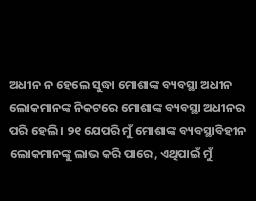ଅଧୀନ ନ ହେଲେ ସୁଦ୍ଧା ମୋଶାଙ୍କ ବ୍ୟବସ୍ଥା ଅଧୀନ ଲୋକମାନଙ୍କ ନିକଟରେ ମୋଶାଙ୍କ ବ୍ୟବସ୍ଥା ଅଧୀନର ପରି ହେଲି । ୨୧ ଯେପରି ମୁଁ ମୋଶାଙ୍କ ବ୍ୟବସ୍ଥାବିହୀନ ଲୋକମାନଙ୍କୁ ଲାଭ କରି ପାରେ, ଏଥିପାଇଁ ମୁଁ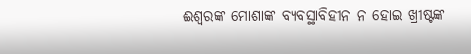ଈଶ୍ୱରଙ୍କ ମୋଶାଙ୍କ ବ୍ୟବସ୍ଥାବିହୀନ ନ ହୋଇ ଖ୍ରୀଷ୍ଟଙ୍କ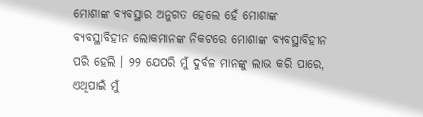ମୋଶାଙ୍କ ବ୍ୟବସ୍ଥାର ଅନୁଗତ ହେଲେ ହେଁ ମୋଶାଙ୍କ ବ୍ୟବସ୍ଥାବିହୀନ ଲୋକମାନଙ୍କ ନିକଟରେ ମୋଶାଙ୍କ ବ୍ୟବସ୍ଥାବିହୀନ ପରି ହେଲି । ୨୨ ଯେପରି ମୁଁ ଦୁର୍ବଳ ମାନଙ୍କୁ ଲାଭ କରି ପାରେ, ଏଥିପାଇଁ ମୁଁ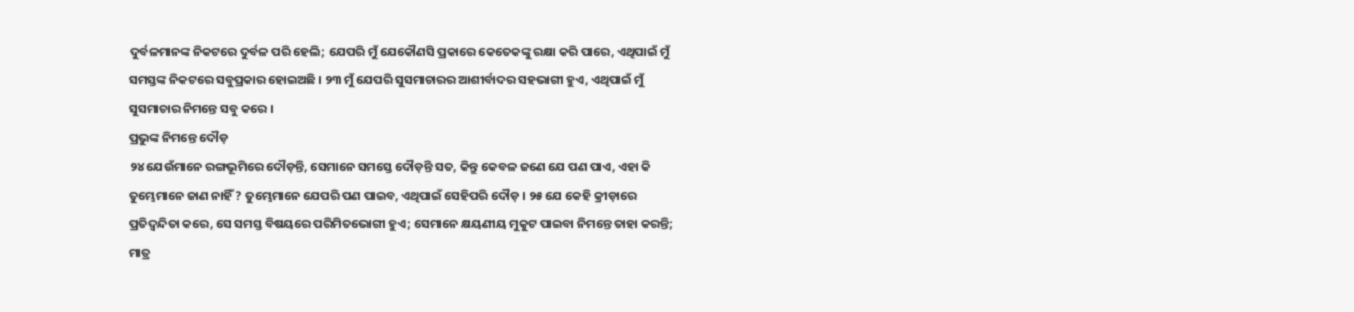ଦୁର୍ବଳମାନଙ୍କ ନିକଟରେ ଦୁର୍ବଳ ପରି ହେଲି; ଯେପରି ମୁଁ ଯେକୌଣସି ପ୍ରକାରେ କେତେକଙ୍କୁ ରକ୍ଷା କରି ପାରେ, ଏଥିପାଇଁ ମୁଁ ସମସ୍ତଙ୍କ ନିକଟରେ ସବୁପ୍ରକାର ହୋଇଅଛି । ୨୩ ମୁଁ ଯେପରି ସୁସମାଚାରର ଆଶୀର୍ବାଦର ସହଭାଗୀ ହୁଏ, ଏଥିପାଇଁ ମୁଁ ସୁସମାଚାର ନିମନ୍ତେ ସବୁ କରେ ।
ପ୍ରଭୁଙ୍କ ନିମନ୍ତେ ଦୌଡ଼
୨୪ ଯେଉଁମାନେ ରଙ୍ଗଭୂମିରେ ଦୌଡ଼ନ୍ତି, ସେମାନେ ସମସ୍ତେ ଦୌଡ଼ନ୍ତି ସତ, କିନ୍ତୁ କେବଳ ଜଣେ ଯେ ପଣ ପାଏ, ଏହା କି ତୁମ୍ଭେମାନେ ଜାଣ ନାହିଁ ? ତୁମ୍ଭେମାନେ ଯେପରି ପଣ ପାଇବ, ଏଥିପାଇଁ ସେହିପରି ଦୌଡ଼ । ୨୫ ଯେ କେହି କ୍ରୀଡ଼ାରେ ପ୍ରତିଦ୍ୱନ୍ଦିତା କରେ, ସେ ସମସ୍ତ ବିଷୟରେ ପରିମିତଭୋଗୀ ହୁଏ; ସେମାନେ କ୍ଷୟଣୀୟ ମୁକୁଟ ପାଇବା ନିମନ୍ତେ ତାହା କରନ୍ତି; ମାତ୍ର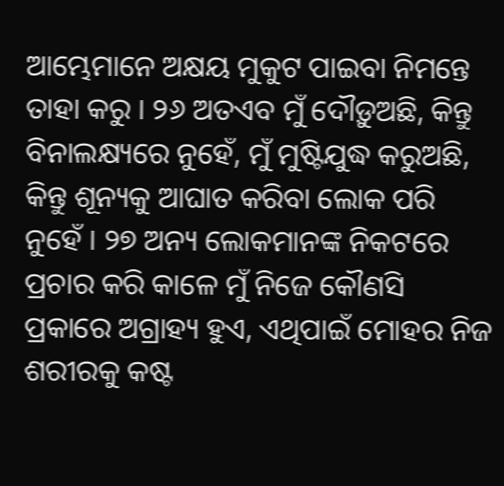ଆମ୍ଭେମାନେ ଅକ୍ଷୟ ମୁକୁଟ ପାଇବା ନିମନ୍ତେ ତାହା କରୁ । ୨୬ ଅତଏବ ମୁଁ ଦୌଡ଼ୁଅଛି, କିନ୍ତୁ ବିନାଲକ୍ଷ୍ୟରେ ନୁହେଁ, ମୁଁ ମୁଷ୍ଟିଯୁଦ୍ଧ କରୁଅଛି, କିନ୍ତୁ ଶୂନ୍ୟକୁ ଆଘାତ କରିବା ଲୋକ ପରି ନୁହେଁ । ୨୭ ଅନ୍ୟ ଲୋକମାନଙ୍କ ନିକଟରେ ପ୍ରଚାର କରି କାଳେ ମୁଁ ନିଜେ କୌଣସି ପ୍ରକାରେ ଅଗ୍ରାହ୍ୟ ହୁଏ, ଏଥିପାଇଁ ମୋହର ନିଜ ଶରୀରକୁ କଷ୍ଟ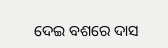ଦେଇ ବଶରେ ଦାସ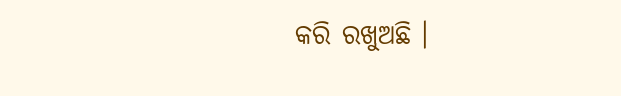କରି ରଖୁଅଛି ।